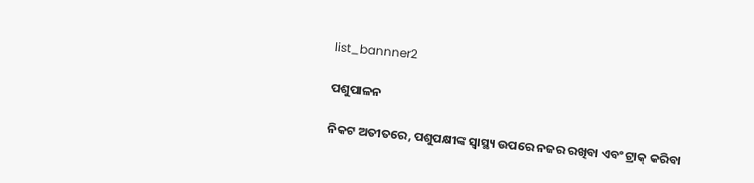list_bannner2

ପଶୁପାଳନ

ନିକଟ ଅତୀତରେ, ପଶୁପକ୍ଷୀଙ୍କ ସ୍ୱାସ୍ଥ୍ୟ ଉପରେ ନଜର ରଖିବା ଏବଂ ଟ୍ରାକ୍ କରିବା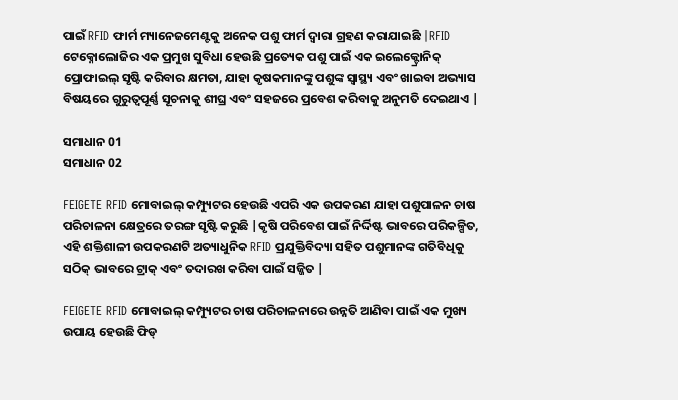ପାଇଁ RFID ଫାର୍ମ ମ୍ୟାନେଜମେଣ୍ଟକୁ ଅନେକ ପଶୁ ଫାର୍ମ ଦ୍ୱାରା ଗ୍ରହଣ କରାଯାଇଛି |RFID ଟେକ୍ନୋଲୋଜିର ଏକ ପ୍ରମୁଖ ସୁବିଧା ହେଉଛି ପ୍ରତ୍ୟେକ ପଶୁ ପାଇଁ ଏକ ଇଲେକ୍ଟ୍ରୋନିକ୍ ପ୍ରୋଫାଇଲ୍ ସୃଷ୍ଟି କରିବାର କ୍ଷମତା, ଯାହା କୃଷକମାନଙ୍କୁ ପଶୁଙ୍କ ସ୍ୱାସ୍ଥ୍ୟ ଏବଂ ଖାଇବା ଅଭ୍ୟାସ ବିଷୟରେ ଗୁରୁତ୍ୱପୂର୍ଣ୍ଣ ସୂଚନାକୁ ଶୀଘ୍ର ଏବଂ ସହଜରେ ପ୍ରବେଶ କରିବାକୁ ଅନୁମତି ଦେଇଥାଏ |

ସମାଧାନ 01
ସମାଧାନ 02

FEIGETE RFID ମୋବାଇଲ୍ କମ୍ପ୍ୟୁଟର ହେଉଛି ଏପରି ଏକ ଉପକରଣ ଯାହା ପଶୁପାଳନ ଚାଷ ପରିଚାଳନା କ୍ଷେତ୍ରରେ ତରଙ୍ଗ ସୃଷ୍ଟି କରୁଛି |କୃଷି ପରିବେଶ ପାଇଁ ନିର୍ଦ୍ଦିଷ୍ଟ ଭାବରେ ପରିକଳ୍ପିତ, ଏହି ଶକ୍ତିଶାଳୀ ଉପକରଣଟି ଅତ୍ୟାଧୁନିକ RFID ପ୍ରଯୁକ୍ତିବିଦ୍ୟା ସହିତ ପଶୁମାନଙ୍କ ଗତିବିଧିକୁ ସଠିକ୍ ଭାବରେ ଟ୍ରାକ୍ ଏବଂ ତଦାରଖ କରିବା ପାଇଁ ସଜ୍ଜିତ |

FEIGETE RFID ମୋବାଇଲ୍ କମ୍ପ୍ୟୁଟର ଚାଷ ପରିଚାଳନାରେ ଉନ୍ନତି ଆଣିବା ପାଇଁ ଏକ ମୁଖ୍ୟ ଉପାୟ ହେଉଛି ଫିଡ୍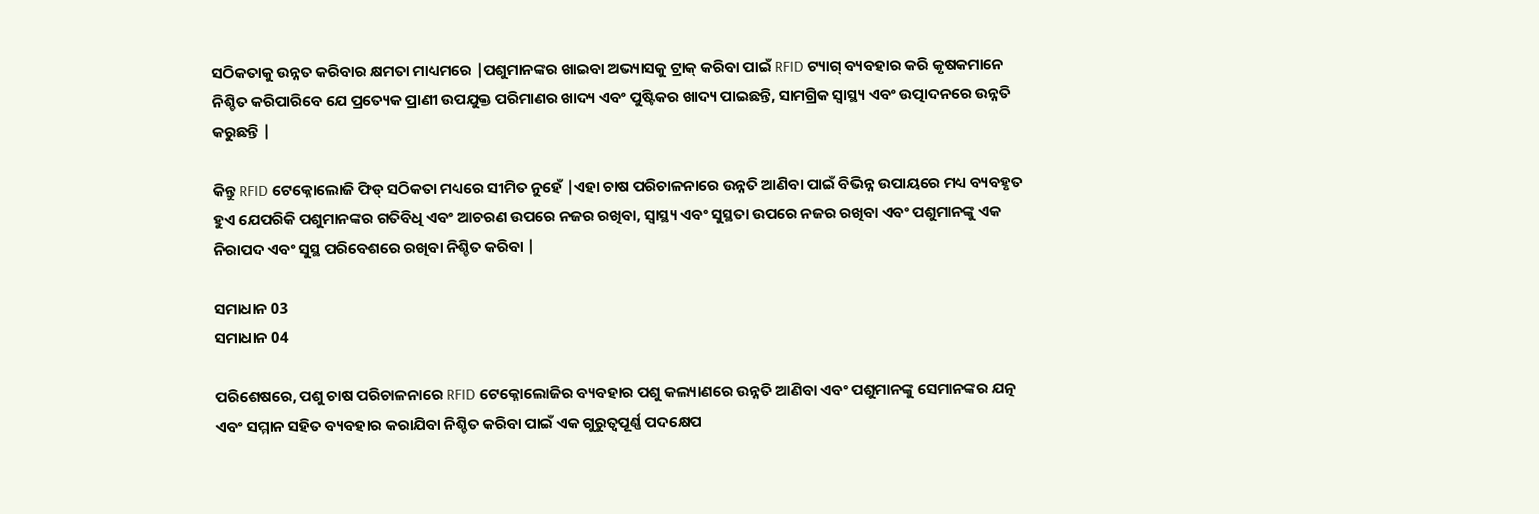ସଠିକତାକୁ ଉନ୍ନତ କରିବାର କ୍ଷମତା ମାଧ୍ୟମରେ |ପଶୁମାନଙ୍କର ଖାଇବା ଅଭ୍ୟାସକୁ ଟ୍ରାକ୍ କରିବା ପାଇଁ RFID ଟ୍ୟାଗ୍ ବ୍ୟବହାର କରି କୃଷକମାନେ ନିଶ୍ଚିତ କରିପାରିବେ ଯେ ପ୍ରତ୍ୟେକ ପ୍ରାଣୀ ଉପଯୁକ୍ତ ପରିମାଣର ଖାଦ୍ୟ ଏବଂ ପୁଷ୍ଟିକର ଖାଦ୍ୟ ପାଇଛନ୍ତି, ସାମଗ୍ରିକ ସ୍ୱାସ୍ଥ୍ୟ ଏବଂ ଉତ୍ପାଦନରେ ଉନ୍ନତି କରୁଛନ୍ତି |

କିନ୍ତୁ RFID ଟେକ୍ନୋଲୋଜି ଫିଡ୍ ସଠିକତା ମଧ୍ୟରେ ସୀମିତ ନୁହେଁ |ଏହା ଚାଷ ପରିଚାଳନାରେ ଉନ୍ନତି ଆଣିବା ପାଇଁ ବିଭିନ୍ନ ଉପାୟରେ ମଧ୍ୟ ବ୍ୟବହୃତ ହୁଏ ଯେପରିକି ପଶୁମାନଙ୍କର ଗତିବିଧି ଏବଂ ଆଚରଣ ଉପରେ ନଜର ରଖିବା, ସ୍ୱାସ୍ଥ୍ୟ ଏବଂ ସୁସ୍ଥତା ଉପରେ ନଜର ରଖିବା ଏବଂ ପଶୁମାନଙ୍କୁ ଏକ ନିରାପଦ ଏବଂ ସୁସ୍ଥ ପରିବେଶରେ ରଖିବା ନିଶ୍ଚିତ କରିବା |

ସମାଧାନ 03
ସମାଧାନ 04

ପରିଶେଷରେ, ପଶୁ ଚାଷ ପରିଚାଳନାରେ RFID ଟେକ୍ନୋଲୋଜିର ବ୍ୟବହାର ପଶୁ କଲ୍ୟାଣରେ ଉନ୍ନତି ଆଣିବା ଏବଂ ପଶୁମାନଙ୍କୁ ସେମାନଙ୍କର ଯତ୍ନ ଏବଂ ସମ୍ମାନ ସହିତ ବ୍ୟବହାର କରାଯିବା ନିଶ୍ଚିତ କରିବା ପାଇଁ ଏକ ଗୁରୁତ୍ୱପୂର୍ଣ୍ଣ ପଦକ୍ଷେପ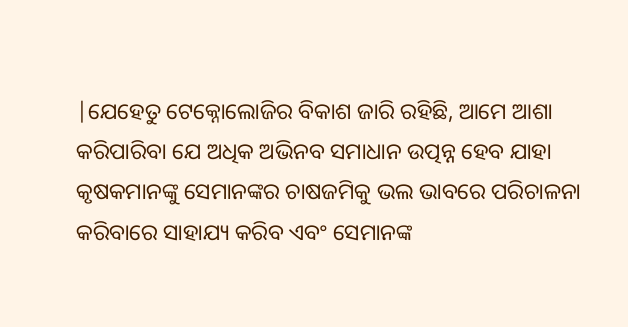|ଯେହେତୁ ଟେକ୍ନୋଲୋଜିର ବିକାଶ ଜାରି ରହିଛି, ଆମେ ଆଶା କରିପାରିବା ଯେ ଅଧିକ ଅଭିନବ ସମାଧାନ ଉତ୍ପନ୍ନ ହେବ ଯାହା କୃଷକମାନଙ୍କୁ ସେମାନଙ୍କର ଚାଷଜମିକୁ ଭଲ ଭାବରେ ପରିଚାଳନା କରିବାରେ ସାହାଯ୍ୟ କରିବ ଏବଂ ସେମାନଙ୍କ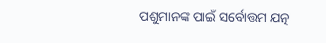ପଶୁମାନଙ୍କ ପାଇଁ ସର୍ବୋତ୍ତମ ଯତ୍ନ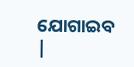ଯୋଗାଇବ |